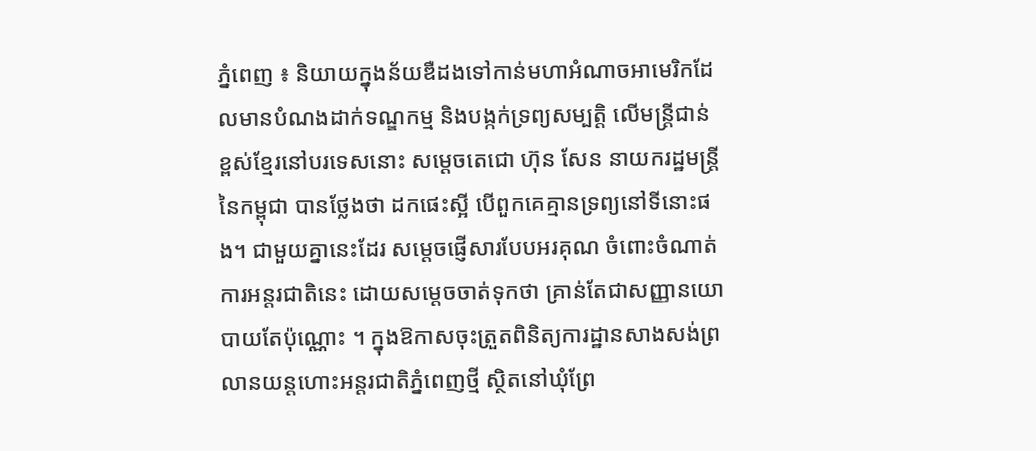ភ្នំពេញ ៖ និយាយក្នុងន័យឌឺដងទៅកាន់មហាអំណាចអាមេរិកដែលមានបំណងដាក់ទណ្ឌកម្ម និងបង្កក់ទ្រព្យសម្បត្តិ លើមន្រ្តីជាន់ខ្ពស់ខ្មែរនៅបរទេសនោះ សម្ដេចតេជោ ហ៊ុន សែន នាយករដ្ឋមន្រ្តីនៃកម្ពុជា បានថ្លែងថា ដកផេះស្អី បើពួកគេគ្មានទ្រព្យនៅទីនោះផង។ ជាមួយគ្នានេះដែរ សម្តេចផ្ញើសារបែបអរគុណ ចំពោះចំណាត់ការអន្តរជាតិនេះ ដោយសម្ដេចចាត់ទុកថា គ្រាន់តែជាសញ្ញានយោបាយតែប៉ុណ្ណោះ ។ ក្នុងឱកាសចុះត្រួតពិនិត្យការដ្ឋានសាងសង់ព្រលានយន្តហោះអន្តរជាតិភ្នំពេញថ្មី ស្ថិតនៅឃុំព្រែ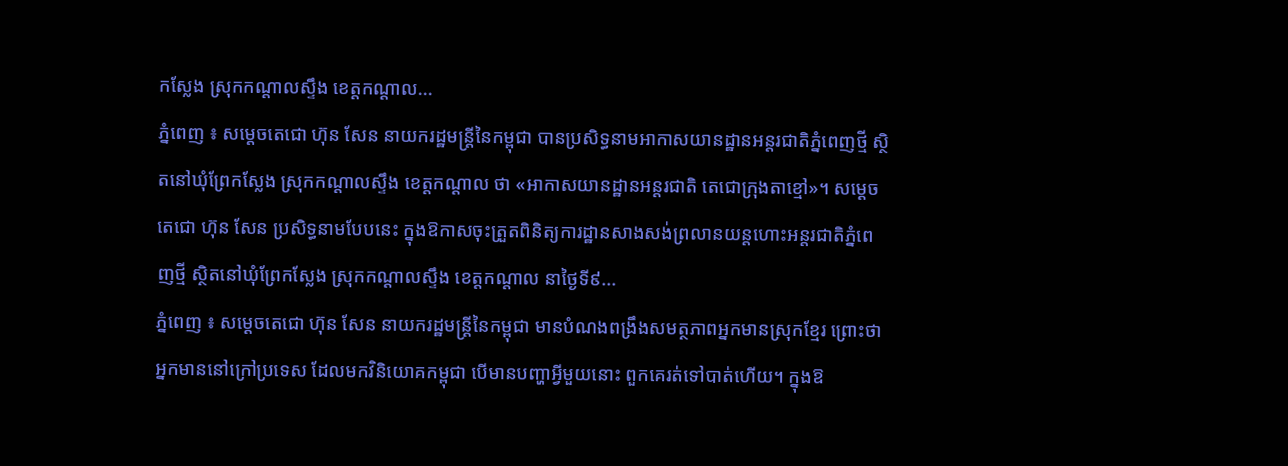កស្លែង ស្រុកកណ្តាលស្ទឹង ខេត្តកណ្តាល...
ភ្នំពេញ ៖ សម្ដេចតេជោ ហ៊ុន សែន នាយករដ្ឋមន្ដ្រីនៃកម្ពុជា បានប្រសិទ្ធនាមអាកាសយានដ្ឋានអន្តរជាតិភ្នំពេញថ្មី ស្ថិតនៅឃុំព្រែកស្លែង ស្រុកកណ្តាលស្ទឹង ខេត្តកណ្តាល ថា «អាកាសយានដ្ឋានអន្តរជាតិ តេជោក្រុងតាខ្មៅ»។ សម្ដេចតេជោ ហ៊ុន សែន ប្រសិទ្ធនាមបែបនេះ ក្នុងឱកាសចុះត្រួតពិនិត្យការដ្ឋានសាងសង់ព្រលានយន្តហោះអន្តរជាតិភ្នំពេញថ្មី ស្ថិតនៅឃុំព្រែកស្លែង ស្រុកកណ្តាលស្ទឹង ខេត្តកណ្តាល នាថ្ងៃទី៩...
ភ្នំពេញ ៖ សម្ដេចតេជោ ហ៊ុន សែន នាយករដ្ឋមន្ដ្រីនៃកម្ពុជា មានបំណងពង្រឹងសមត្ថភាពអ្នកមានស្រុកខ្មែរ ព្រោះថា អ្នកមាននៅក្រៅប្រទេស ដែលមកវិនិយោគកម្ពុជា បើមានបញ្ហាអ្វីមួយនោះ ពួកគេរត់ទៅបាត់ហើយ។ ក្នុងឱ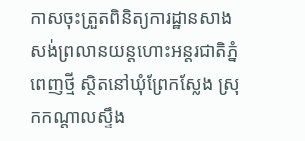កាសចុះត្រួតពិនិត្យការដ្ឋានសាងសង់ព្រលានយន្តហោះអន្តរជាតិភ្នំពេញថ្មី ស្ថិតនៅឃុំព្រែកស្លែង ស្រុកកណ្តាលស្ទឹង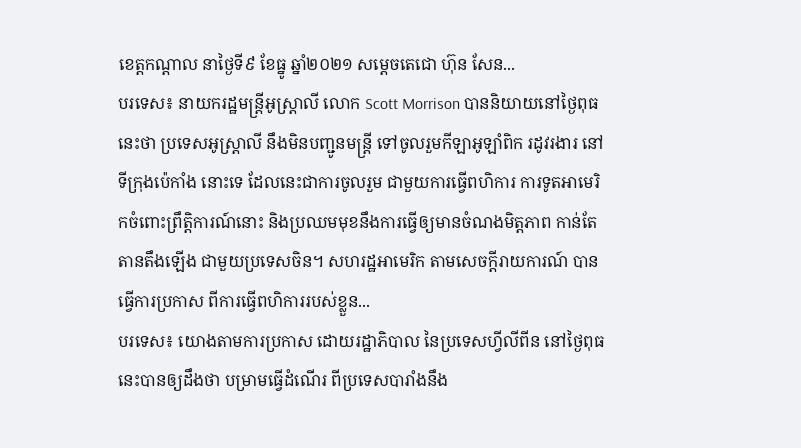ខេត្តកណ្តាល នាថ្ងៃទី៩ ខែធ្នូ ឆ្នាំ២០២១ សម្ដេចតេជោ ហ៊ុន សែន...
បរទេស៖ នាយករដ្ឋមន្ត្រីអូស្ត្រាលី លោក Scott Morrison បាននិយាយនៅថ្ងៃពុធនេះថា ប្រទេសអូស្ត្រាលី នឹងមិនបញ្ជូនមន្ត្រី ទៅចូលរួមកីឡាអូឡាំពិក រដូវរងារ នៅទីក្រុងប៉េកាំង នោះទេ ដែលនេះជាការចូលរួម ជាមួយការធ្វើពហិការ ការទូតអាមេរិកចំពោះព្រឹត្តិការណ៍នោះ និងប្រឈមមុខនឹងការធ្វើឲ្យមានចំណងមិត្តភាព កាន់តែតានតឹងឡើង ជាមួយប្រទេសចិន។ សហរដ្ឋអាមេរិក តាមសេចក្តីរាយការណ៍ បានធ្វើការប្រកាស ពីការធ្វើពហិការរបស់ខ្លួន...
បរទេស៖ យោងតាមការប្រកាស ដោយរដ្ឋាភិបាល នៃប្រទេសហ្វីលីពីន នៅថ្ងៃពុធនេះបានឲ្យដឹងថា បម្រាមធ្វើដំណើរ ពីប្រទេសបារាំងនឹង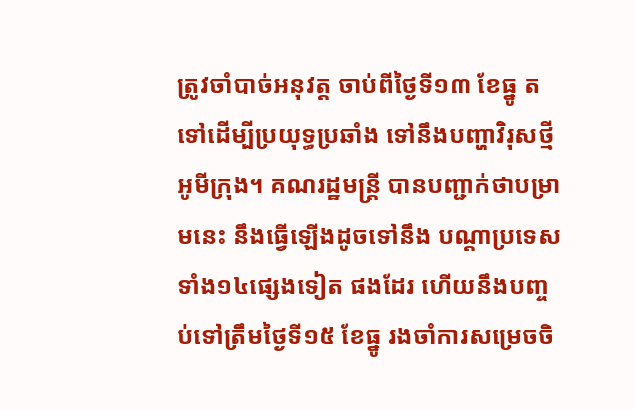ត្រូវចាំបាច់អនុវត្ត ចាប់ពីថ្ងៃទី១៣ ខែធ្នូ តទៅដើម្បីប្រយុទ្ធប្រឆាំង ទៅនឹងបញ្ហាវិរុសថ្មី អូមីក្រុង។ គណរដ្ឋមន្ត្រី បានបញ្ជាក់ថាបម្រាមនេះ នឹងធ្វើឡើងដូចទៅនឹង បណ្តាប្រទេសទាំង១៤ផ្សេងទៀត ផងដែរ ហើយនឹងបញ្ចប់ទៅត្រឹមថ្ងៃទី១៥ ខែធ្នូ រងចាំការសម្រេចចិ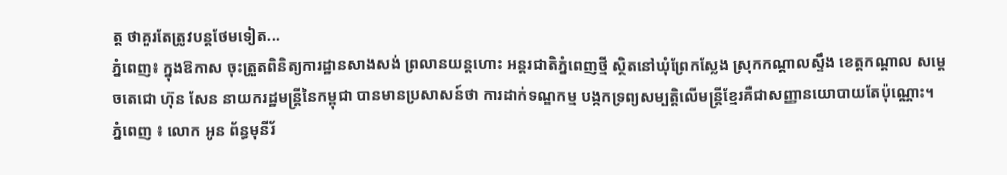ត្ត ថាគួរតែត្រូវបន្តថែមទៀត...
ភ្នំពេញ៖ ក្នុងឱកាស ចុះត្រួតពិនិត្យការដ្ឋានសាងសង់ ព្រលានយន្តហោះ អន្តរជាតិភ្នំពេញថ្មី ស្ថិតនៅឃុំព្រែកស្លែង ស្រុកកណ្តាលស្ទឹង ខេត្តកណ្តាល សម្ដេចតេជោ ហ៊ុន សែន នាយករដ្ឋមន្រ្តីនៃកម្ពុជា បានមានប្រសាសន៍ថា ការដាក់ទណ្ឌកម្ម បង្កកទ្រព្យសម្បត្តិលើមន្រ្តីខ្មែរគឺជាសញ្ញានយោបាយតែប៉ុណ្ណោះ។
ភ្នំពេញ ៖ លោក អូន ព័ន្ធមុនីរ័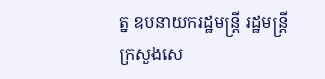ត្ន ឧបនាយករដ្ឋមន្ត្រី រដ្ឋមន្ត្រីក្រសួងសេ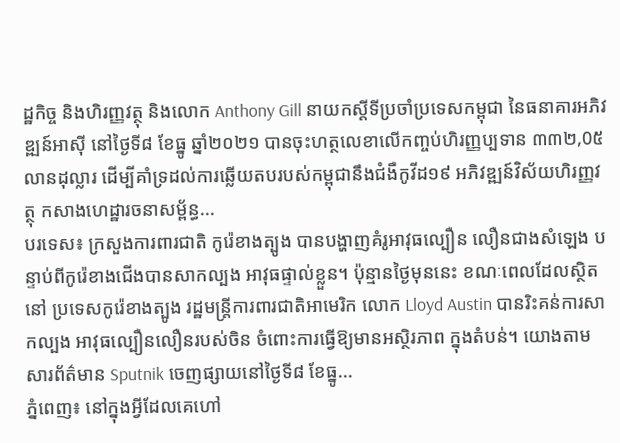ដ្ឋកិច្ច និងហិរញ្ញវត្ថុ និងលោក Anthony Gill នាយកស្តីទីប្រចាំប្រទេសកម្ពុជា នៃធនាគារអភិវឌ្ឍន៍អាស៊ី នៅថ្ងៃទី៨ ខែធ្នូ ឆ្នាំ២០២១ បានចុះហត្ថលេខាលើកញ្ចប់ហិរញ្ញប្បទាន ៣៣២,0៥ លានដុល្លារ ដើម្បីគាំទ្រដល់ការឆ្លើយតបរបស់កម្ពុជានឹងជំងឺកូវីដ១៩ អភិវឌ្ឍន៍វិស័យហិរញ្ញវត្ថុ កសាងហេដ្ឋារចនាសម្ព័ន្ធ...
បរទេស៖ ក្រសួងការពារជាតិ កូរ៉េខាងត្បូង បានបង្ហាញគំរូអាវុធល្បឿន លឿនជាងសំឡេង បន្ទាប់ពីកូរ៉េខាងជើងបានសាកល្បង អាវុធផ្ទាល់ខ្លួន។ ប៉ុន្មានថ្ងៃមុននេះ ខណៈពេលដែលស្ថិតនៅ ប្រទេសកូរ៉េខាងត្បូង រដ្ឋមន្ត្រីការពារជាតិអាមេរិក លោក Lloyd Austin បានរិះគន់ការសាកល្បង អាវុធល្បឿនលឿនរបស់ចិន ចំពោះការធ្វើឱ្យមានអស្ថិរភាព ក្នុងតំបន់។ យោងតាមសារព័ត៌មាន Sputnik ចេញផ្សាយនៅថ្ងៃទី៨ ខែធ្នូ...
ភ្នំពេញ៖ នៅក្នុងអ្វីដែលគេហៅ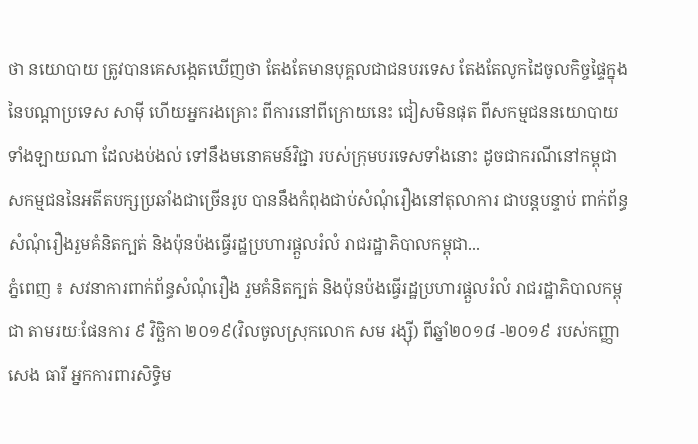ថា នយោបាយ ត្រូវបានគេសង្កេតឃើញថា តែងតែមានបុគ្គលជាជនបរទេស តែងតែលូកដៃចូលកិច្ចផ្ទៃក្នុងនៃបណ្ដាប្រទេស សាមុី ហើយអ្នករងគ្រោះ ពីការនៅពីក្រោយនេះ ជៀសមិនផុត ពីសកម្មជននយោបាយ ទាំងឡាយណា ដែលងប់ងល់ ទៅនឹងមនោគមន៍វិជ្ជា របស់ក្រុមបរទេសទាំងនោះ ដូចជាករណីនៅកម្ពុជា សកម្មជននៃអតីតបក្សប្រឆាំងជាច្រើនរូប បាននឹងកំពុងជាប់សំណុំរឿងនៅតុលាការ ជាបន្តបន្ទាប់ ពាក់ព័ន្ធសំណុំរឿងរួមគំនិតក្បត់ និងប៉ុនប៉ងធ្វើរដ្ឋប្រហារផ្តួលរំលំ រាជរដ្ឋាភិបាលកម្ពុជា...
ភ្នំពេញ ៖ សវនាការពាក់ព័ន្ធសំណុំរឿង រួមគំនិតក្បត់ និងប៉ុនប៉ងធ្វើរដ្ឋប្រហារផ្តួលរំលំ រាជរដ្ឋាភិបាលកម្ពុជា តាមរយៈផែនការ ៩ វិច្ឆិកា ២០១៩(វិលចូលស្រុកលោក សម រង្ស៊ី) ពីឆ្នាំ២០១៨ -២០១៩ របស់កញ្ញា សេង ធារី អ្នកការពារសិទ្ធិម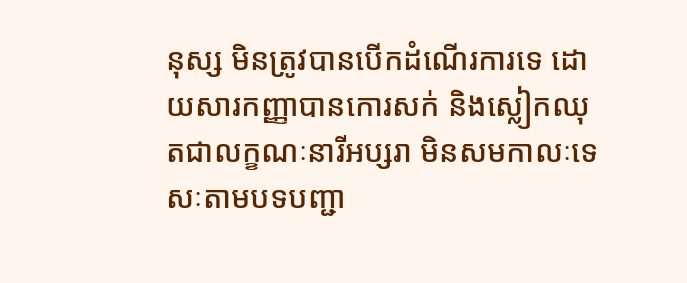នុស្ស មិនត្រូវបានបើកដំណើរការទេ ដោយសារកញ្ញាបានកោរសក់ និងស្លៀកឈុតជាលក្ខណៈនារីអប្សរា មិនសមកាលៈទេសៈតាមបទបញ្ជា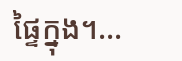ផ្ទៃក្នុង។...